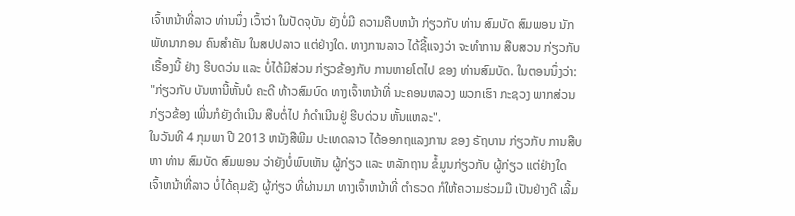ເຈົ້າຫນ້າທີ່ລາວ ທ່ານນຶ່ງ ເວົ້າວ່າ ໃນປັດຈຸບັນ ຍັງບໍ່ມີ ຄວາມຄືບຫນ້າ ກ່ຽວກັບ ທ່ານ ສົມບັດ ສົມພອນ ນັກພັທນາກອນ ຄົນສຳຄັນ ໃນສປປລາວ ແຕ່ຢ່າງໃດ. ທາງການລາວ ໄດ້ຊີ້ແຈງວ່າ ຈະທຳການ ສືບສວນ ກ່ຽວກັບເຣື້ອງນີ້ ຢ່າງ ຮີບດວ່ນ ແລະ ບໍ່ໄດ້ມີສ່ວນ ກ່ຽວຂ້ອງກັບ ການຫາຍໂຕໄປ ຂອງ ທ່ານສົມບັດ. ໃນຕອນນຶ່ງວ່າ:
"ກ່ຽວກັບ ບັນຫານີ້ຫັ້ນບໍ ຄະດີ ທ້າວສົມບົດ ທາງເຈົ້າຫນ້າທີ່ ນະຄອນຫລວງ ພວກເຮົາ ກະຊວງ ພາກສ່ວນ ກ່ຽວຂ້ອງ ເພີ່ນກໍຍັງດຳເນີນ ສືບຕໍ່ໄປ ກໍດຳເນີນຢູ່ ຮີບດ່ວນ ຫັ້ນແຫລະ".
ໃນວັນທີ 4 ກຸມພາ ປີ 2013 ຫນັງສືພີມ ປະເທດລາວ ໄດ້ອອກຖແລງການ ຂອງ ຣັຖບານ ກ່ຽວກັບ ການສືບຫາ ທ່ານ ສົມບັດ ສົມພອນ ວ່າຍັງບໍ່ພົບເຫັນ ຜູ້ກ່ຽວ ແລະ ຫລັກຖານ ຂໍ້ມູນກ່ຽວກັບ ຜູ້ກ່ຽວ ແຕ່ຢ່າງໃດ ເຈົ້າຫນ້າທີ່ລາວ ບໍ່ໄດ້ຄຸມຂັງ ຜູ້ກ່ຽວ ທີ່ຜ່ານມາ ທາງເຈົ້າຫນ້າທີ່ ຕຳຣວດ ກໍໃຫ້ຄວາມຮ່ວມມື ເປັນຢ່າງດີ ເລີ້ມ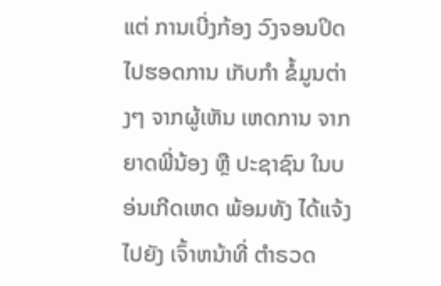ແຕ່ ການເບີ່ງກ້ອງ ວົງຈອນປິດ ໄປຮອດການ ເກັບກຳ ຂໍ້ມູນຕ່າງໆ ຈາກຜູ້ເຫັນ ເຫດການ ຈາກຍາດພີ່ນ້ອງ ຫຼື ປະຊາຊົນ ໃນບອ່ນເກີດເຫດ ພ້ອມທັງ ໄດ້ແຈ້ງໄປຍັງ ເຈົ້າຫນ້າທີ່ ຕຳຣວດ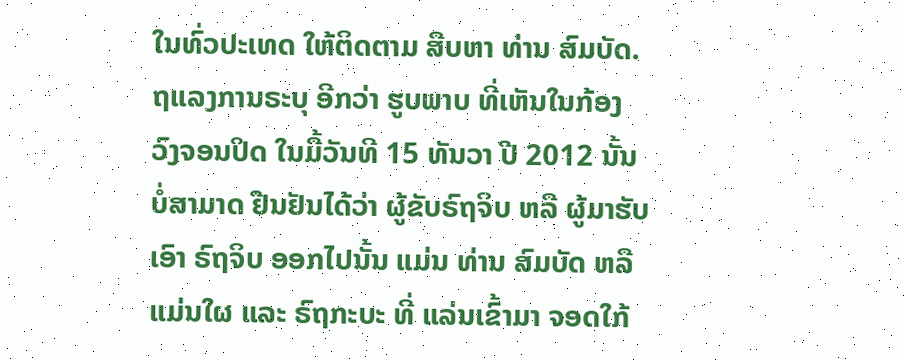ໃນທົ່ວປະເທດ ໃຫ້ຕິດຕາມ ສືບຫາ ທ່ານ ສົມບັດ.
ຖແລງການຣະບຸ ອີກວ່າ ຮູບພາບ ທີ່ເຫັນໃນກ້ອງ ວົງຈອນປິດ ໃນມື້ວັນທີ 15 ທັນວາ ປີ 2012 ນັ້ນ ບໍ່ສາມາດ ຢືນຢັນໄດ້ວ່າ ຜູ້ຂັບຣົຖຈິບ ຫລື ຜູ້ມາຮັບເອົາ ຣົຖຈິບ ອອກໄປນັ້ນ ແມ່ນ ທ່ານ ສົມບັດ ຫລືແມ່ນໃຜ ແລະ ຣົຖກະບະ ທີ່ ແລ່ນເຂົ້າມາ ຈອດໃກ້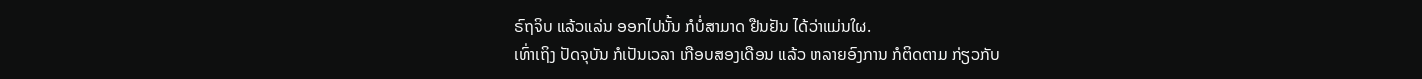ຣົຖຈິບ ແລ້ວແລ່ນ ອອກໄປນັ້ນ ກໍບໍ່ສາມາດ ຢືນຢັນ ໄດ້ວ່າແມ່ນໃຜ.
ເທົ່າເຖິງ ປັດຈຸບັນ ກໍເປັນເວລາ ເກືອບສອງເດືອນ ແລ້ວ ຫລາຍອົງການ ກໍຕິດຕາມ ກ່ຽວກັບ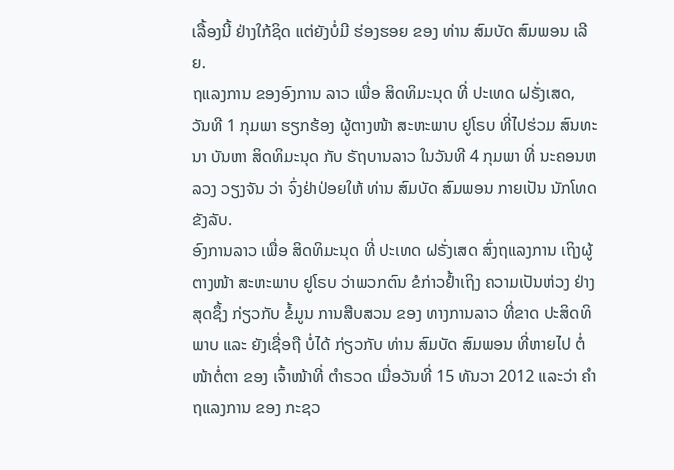ເລື້ອງນີ້ ຢ່າງໃກ້ຊິດ ແຕ່ຍັງບໍ່ມີ ຮ່ອງຮອຍ ຂອງ ທ່ານ ສົມບັດ ສົມພອນ ເລີຍ.
ຖແລງການ ຂອງອົງການ ລາວ ເພື່ອ ສິດທິມະນຸດ ທີ່ ປະເທດ ຝຣັ່ງເສດ, ວັນທີ 1 ກຸມພາ ຮຽກຮ້ອງ ຜູ້ຕາງໜ້າ ສະຫະພາບ ຢູໂຣບ ທີ່ໄປຮ່ວມ ສົນທະນາ ບັນຫາ ສິດທິມະນຸດ ກັບ ຣັຖບານລາວ ໃນວັນທີ 4 ກຸມພາ ທີ່ ນະຄອນຫລວງ ວຽງຈັນ ວ່າ ຈົ່ງຢ່າປ່ອຍໃຫ້ ທ່ານ ສົມບັດ ສົມພອນ ກາຍເປັນ ນັກໂທດ ຂັງລັບ.
ອົງການລາວ ເພື່ອ ສິດທິມະນຸດ ທີ່ ປະເທດ ຝຣັ່ງເສດ ສົ່ງຖແລງການ ເຖິງຜູ້ຕາງໜ້າ ສະຫະພາບ ຢູໂຣບ ວ່າພວກຕົນ ຂໍກ່າວຢໍ້າເຖິງ ຄວາມເປັນຫ່ວງ ຢ່າງສຸດຊຶ້ງ ກ່ຽວກັບ ຂໍ້ມູນ ການສືບສວນ ຂອງ ທາງການລາວ ທີ່ຂາດ ປະສິດທິພາບ ແລະ ຍັງເຊື່ອຖື ບໍ່ໄດ້ ກ່ຽວກັບ ທ່ານ ສົມບັດ ສົມພອນ ທີ່ຫາຍໄປ ຕໍ່ໜ້າຕໍ່ຕາ ຂອງ ເຈົ້າໜ້າທີ່ ຕໍາຣວດ ເມື່ອວັນທີ່ 15 ທັນວາ 2012 ແລະວ່າ ຄໍາຖແລງການ ຂອງ ກະຊວ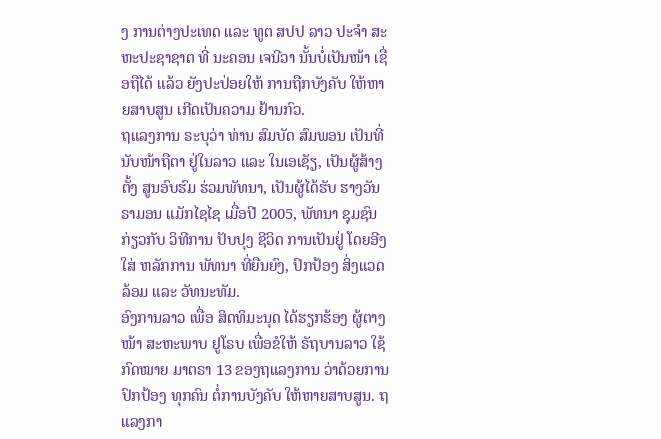ງ ການຕ່າງປະເທດ ແລະ ທູຕ ສປປ ລາວ ປະຈໍາ ສະຫະປະຊາຊາຕ ທີ່ ນະຄອນ ເຈນີວາ ນັ້ນບໍ່ເປັນໜ້າ ເຊື່ອຖືໄດ້ ແລ້ວ ຍັງປະປ່ອຍໃຫ້ ການຖືກບັງຄັບ ໃຫ້ຫາຍສາບສູນ ເກີດເປັນຄວາມ ຢ້ານກົວ.
ຖແລງການ ຣະບຸວ່າ ທ່ານ ສົມບັດ ສົມພອນ ເປັນທີ່ ນັບໜ້າຖືຕາ ຢູ່ໃນລາວ ແລະ ໃນເອເຊັຽ, ເປັນຜູ້ສ້າງຕັ້ງ ສູນອົບຮົມ ຮ່ວມພັທນາ, ເປັນຜູ້ໄດ້ຮັບ ຮາງວັນ ຣາມອນ ແມັກໄຊໄຊ ເມື່ອປີ 2005, ພັທນາ ຊຸມຊົນ ກ່ຽວກັບ ວິທີການ ປັບປຸງ ຊີວິດ ການເປັນຢູ່ ໂດຍອີງໃສ່ ຫລັກການ ພັທນາ ທີ່ຍືນຍົງ, ປົກປ້ອງ ສິ່ງແວດລ້ອມ ແລະ ວັທນະທັມ.
ອົງການລາວ ເພື່ອ ສິດທິມະນຸດ ໄດ້ຮຽກຮ້ອງ ຜູ້ຕາງໜ້າ ສະຫະພາບ ຢູໂຣບ ເພື່ອຂໍໃຫ້ ຣັຖບານລາວ ໃຊ້ກົດໝາຍ ມາຕຣາ 13 ຂອງຖແລງການ ວ່າດ້ວຍການ ປົກປ້ອງ ທຸກຄົນ ຕໍ່ການບັງຄັບ ໃຫ້ຫາຍສາບສູນ. ຖແລງກາ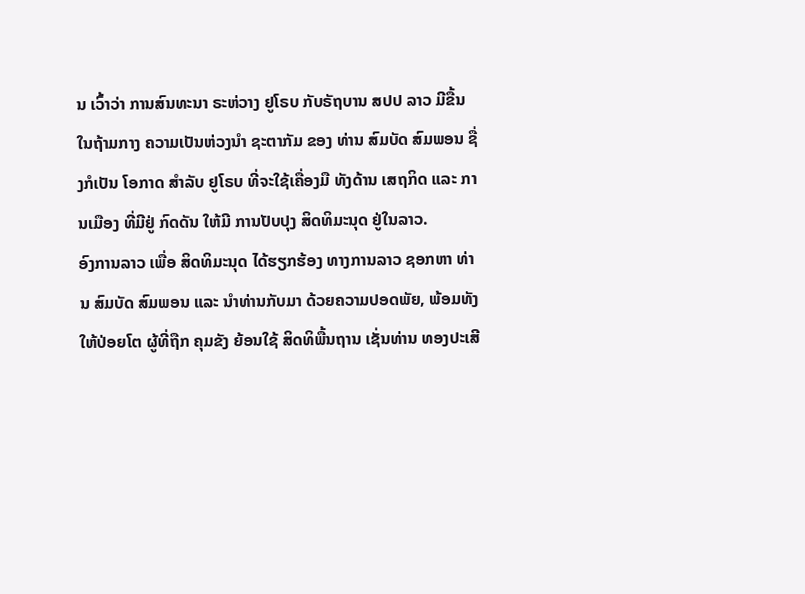ນ ເວົ້າວ່າ ການສົນທະນາ ຣະຫ່ວາງ ຢູໂຣບ ກັບຣັຖບານ ສປປ ລາວ ມີຂື້ນ ໃນຖ້າມກາງ ຄວາມເປັນຫ່ວງນໍາ ຊະຕາກັມ ຂອງ ທ່ານ ສົມບັດ ສົມພອນ ຊື່ງກໍເປັນ ໂອກາດ ສໍາລັບ ຢູໂຣບ ທີ່ຈະໃຊ້ເຄື່ອງມື ທັງດ້ານ ເສຖກິດ ແລະ ການເມືອງ ທີ່ມີຢູ່ ກົດດັນ ໃຫ້ມີ ການປັບປຸງ ສິດທິມະນຸດ ຢູ່ໃນລາວ.
ອົງການລາວ ເພື່ອ ສິດທິມະນຸດ ໄດ້ຮຽກຮ້ອງ ທາງການລາວ ຊອກຫາ ທ່ານ ສົມບັດ ສົມພອນ ແລະ ນໍາທ່ານກັບມາ ດ້ວຍຄວາມປອດພັຍ, ພ້ອມທັງ ໃຫ້ປ່ອຍໂຕ ຜູ້ທີ່ຖືກ ຄຸມຂັງ ຍ້ອນໃຊ້ ສິດທິພື້ນຖານ ເຊັ່ນທ່ານ ທອງປະເສີ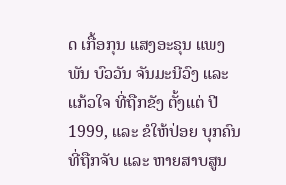ດ ເກື້ອກຸນ ແສງອະຣຸນ ແພງພັນ ບົວວັນ ຈັນມະນີວົງ ແລະ ແກ້ວໃຈ ທີ່ຖືກຂັງ ຕັ້ງແຕ່ ປີ 1999, ແລະ ຂໍໃຫ້ປ່ອຍ ບຸກຄົນ ທີ່ຖືກຈັບ ແລະ ຫາຍສາບສູນ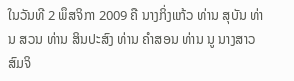ໃນວັນທີ 2 ພຶສຈິກາ 2009 ຄື ນາງກິ່ງແກ້ວ ທ່ານ ສຸບັນ ທ່ານ ສວນ ທ່ານ ສິນປະສົງ ທ່ານ ຄໍາສອນ ທ່ານ ນູ ນາງສາວ ສົມຈິ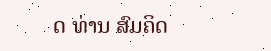ດ ທ່ານ ສົມຄິດ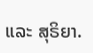ແລະ ສຸຣິຍາ.